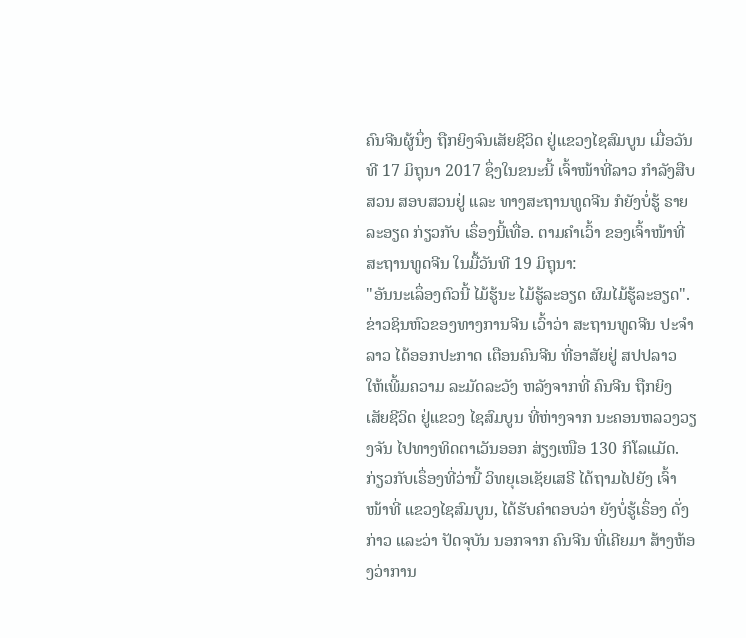ຄົນຈີນຜູ້ນຶ່ງ ຖືກຍິງຈົນເສັຍຊີວິດ ຢູ່ແຂວງໄຊສົມບູນ ເມື່ອວັນທີ 17 ມິຖຸນາ 2017 ຊຶ່ງໃນຂນະນີ້ ເຈົ້າໜ້າທີ່ລາວ ກຳລັງສືບສວນ ສອບສວນຢູ່ ແລະ ທາງສະຖານທູດຈີນ ກໍຍັງບໍ່ຮູ້ ຣາຍລະອຽດ ກ່ຽວກັບ ເຣຶ່ອງນີ້ເທື່ອ. ຕາມຄຳເວົ້າ ຂອງເຈົ້າໜ້າທີ່ ສະຖານທູດຈີນ ໃນມື້ວັນທີ 19 ມິຖຸນາ:
"ອັນນະເລຶ່ອງຕົວນີ້ ໄມ້ຮູ້ນະ ໄມ້ຮູ້ລະອຽດ ຜົມໄມ້ຮູ້ລະອຽດ".
ຂ່າວຊິນຫົວຂອງທາງການຈີນ ເວົ້າວ່າ ສະຖານທູດຈີນ ປະຈຳລາວ ໄດ້ອອກປະກາດ ເຕືອນຄົນຈີນ ທີ່ອາສັຍຢູ່ ສປປລາວ ໃຫ້ເພີ້ມຄວາມ ລະມັດລະວັງ ຫລັງຈາກທີ່ ຄົນຈີນ ຖືກຍິງ ເສັຍຊີວິດ ຢູ່ແຂວງ ໄຊສົມບູນ ທີ່ຫ່າງຈາກ ນະຄອນຫລວງວຽງຈັນ ໄປທາງທິດຕາເວັນອອກ ສ່ຽງເໜືອ 130 ກິໂລແມັດ.
ກ່ຽວກັບເຣຶ່ອງທີ່ວ່ານີ້ ວິທຍຸເອເຊັຍເສຣີ ໄດ້ຖາມໄປຍັງ ເຈົ້າໜ້າທີ່ ແຂວງໄຊສົມບູນ, ໄດ້ຮັບຄຳຕອບວ່າ ຍັງບໍ່ຮູ້ເຣຶ່ອງ ດັ່ງກ່າວ ແລະວ່າ ປັດຈຸບັນ ນອກຈາກ ຄົນຈີນ ທີ່ເຄີຍມາ ສ້າງຫ້ອງວ່າການ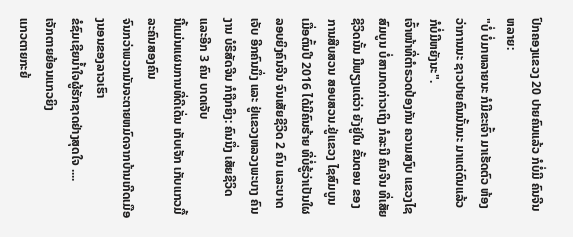ປົກຄອງແຂວງ 20 ປາຍຄົນແລ້ວ ກໍບໍ່ມີ ຄົນຈີນຫລາຍ:
"ບໍ່ ບໍ່ມາຫລາຍນະ ກໍມີຂະເຈົ້າ ມາເຮັດຕົວ ຫ້ອງວ່າການນະ ຊາວປາຍຄົນນັ້ນນະ ມາແຕ່ດົນແລ້ວ ກໍບໍ່ມີຫຍັງນະ".
ເຈົ້າໜ້າທີ່ຕຳຣວດປ້ອງກັນ ຄວາມສງົບ ແຂວງໄຊສົມບູນ ບໍ່ສາມາດກ່າວເຖິງ ກໍລະນີ ຄົນຈີນ ທີ່ເສັຍຊີວິດນັ້ນ ມີພຽງແຕ່ວ່າ ຍັງຢູ່ໃນ ຂັ້ນຕອນ ຂອງການສືບສວນ ສອບສວນ.ຢູ່ແຂວງ ໄຊສົມບູນ ເມື່ອຕົ້ນປີ 2016 ໄດ້ມີຄົນຮ້າຍ ທີ່ບໍ່ຮູ້ວ່າເປັນໃຜ ລອບຍິງຄົນຈີນ ຈົນເສັຍຊີວິດ 2 ຄົນ ແລະບາດເຈັບ ອີກຄົນນຶ່ງ ແລະ ຢູ່ແຂວງຫລວງພະບາງ ຄົນງານ ບໍຣິສັດຈີນ ກໍຖືກຍິງ: ຄົນນຶ່ງ ເສັຍຊີວິດ ແລະອີກ 3 ຄົນ ບາດເຈັບ
ນີ້ແມ່ນແຜນການທີ່ດີເດັ່ນ ເກັບເຈັກ ເກັບແກວມື້ລະຄົນສອງຄົນ
ຈົນກວ່າພວກມັນຈະຕາຍຫມົດຈາກບ້ານເກີດເມືອງນອນຂອງລາວເຮົາ
ຂໍຊົມເຊີຍນ້ຳໃຈຜູ້ຮັກຊາດຢ່າງສຸດໃຈ ....
ເຈັກຕາຍຍ້ອນແກວຍິງ
ແກວຕາຍກະຍ້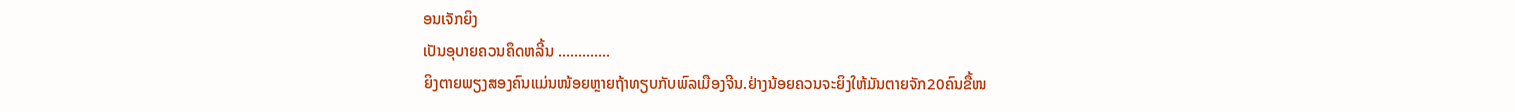ອນເຈັກຍິງ
ເປັນອຸບາຍຄວນຄຶດຫລີ້ນ .............
ຍິງຕາຍພຽງສອງຄົນແມ່ນໜ້ອຍຫຼາຍຖ້າທຽບກັບພົລເມືອງຈີນ.ຢ່າງນ້ອຍຄວນຈະຍິງໃຫ້ມັນຕາຍຈັກ20ຄົນຂື້ໜ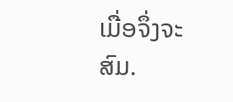ເມື່ອຈຶ່ງຈະສົມ.